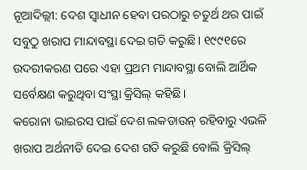ନୂଆଦିଲ୍ଲୀ: ଦେଶ ସ୍ୱାଧୀନ ହେବା ପରଠାରୁ ଚତୁର୍ଥ ଥର ପାଇଁ ସବୁଠୁ ଖରାପ ମାନ୍ଦାବସ୍ଥା ଦେଇ ଗତି କରୁଛି। ୧୯୯୧ରେ ଉଦରୀକରଣ ପରେ ଏହା ପ୍ରଥମ ମାନ୍ଦାବସ୍ଥା ବୋଲି ଆର୍ଥିକ ସର୍ବେକ୍ଷଣ କରୁଥିବା ସଂସ୍ଥା କ୍ରିସିଲ୍ କହିଛି।
କରୋନା ଭାଇରସ ପାଇଁ ଦେଶ ଲକଡାଉନ୍ ରହିବାରୁ ଏଭଳି ଖରାପ ଅର୍ଥନୀତି ଦେଇ ଦେଶ ଗତି କରୁଛି ବୋଲି କ୍ରିସିଲ୍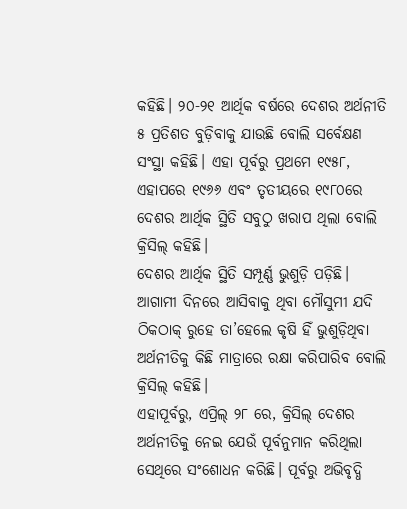କହିଛି। ୨୦-୨୧ ଆର୍ଥିକ ବର୍ଷରେ ଦେଶର ଅର୍ଥନୀତି ୫ ପ୍ରତିଶତ ବୁଡ଼ିବାକୁ ଯାଉଛି ବୋଲି ସର୍ବେକ୍ଷଣ ସଂସ୍ଥା କହିଛି। ଏହା ପୂର୍ବରୁ ପ୍ରଥମେ ୧୯୫୮, ଏହାପରେ ୧୯୬୬ ଏବଂ ତୃତୀୟରେ ୧୯୮୦ରେ ଦେଶର ଆର୍ଥିକ ସ୍ଥିତି ସବୁଠୁ ଖରାପ ଥିଲା ବୋଲି କ୍ରିସିଲ୍ କହିଛି।
ଦେଶର ଆର୍ଥିକ ସ୍ଥିତି ସମ୍ପୂର୍ଣ୍ଣ ଭୁଶୁଡ଼ି ପଡ଼ିଛି। ଆଗାମୀ ଦିନରେ ଆସିବାକୁ ଥିବା ମୌସୁମୀ ଯଦି ଠିକଠାକ୍ ରୁହେ ତା’ହେଲେ କୃଷି ହିଁ ଭୁଶୁଡ଼ିଥିବା ଅର୍ଥନୀତିକୁ କିଛି ମାତ୍ରାରେ ରକ୍ଷା କରିପାରିବ ବୋଲି କ୍ରିସିଲ୍ କହିଛି।
ଏହାପୂର୍ବରୁ, ଏପ୍ରିଲ୍ ୨୮ ରେ, କ୍ରିସିଲ୍ ଦେଶର ଅର୍ଥନୀତିକୁ ନେଇ ଯେଉଁ ପୂର୍ବନୁମାନ କରିଥିଲା ସେଥିରେ ସଂଶୋଧନ କରିଛି। ପୂର୍ବରୁ ଅଭିବୃଦ୍ଧି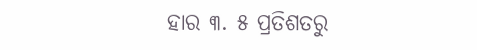ହାର ୩. ୫ ପ୍ରତିଶତରୁ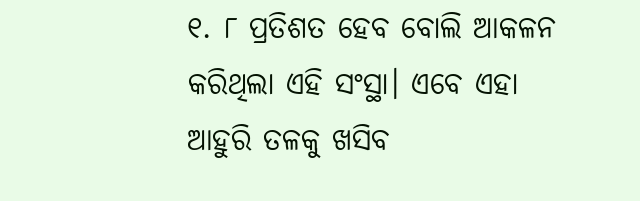୧. ୮ ପ୍ରତିଶତ ହେବ ବୋଲି ଆକଳନ କରିଥିଲା ଏହି ସଂସ୍ଥା। ଏବେ ଏହା ଆହୁରି ତଳକୁ ଖସିବ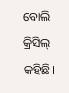ବୋଲି କ୍ରିସିଲ୍ କହିଛି।